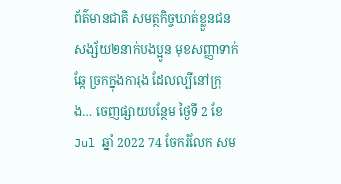ព័ត៌មានជាតិ សមត្ថកិច្ចឃាត់ខ្លួនជនសង្ស័យ២នាក់បងប្អូន មុខសញ្ញាទាក់ឆ្កែ ច្រកក្នុងការុង ដែលល្បីនៅក្រុង… ចេញផ្សាយបន្ថែម ថ្ងៃទី 2 ខែ Jul ឆ្នាំ 2022 74 ចែករំលែក សម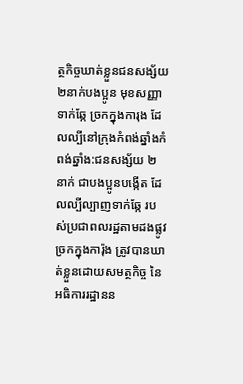ត្ថកិច្ចឃាត់ខ្លួនជនសង្ស័យ២នាក់បងប្អូន មុខសញ្ញាទាក់ឆ្កែ ច្រកក្នុងការុង ដែលល្បីនៅក្រុងកំពង់ឆ្នាំងកំពង់ឆ្នាំង:ជនសង្ស័យ ២ នាក់ ជាបងប្អូនបង្កើត ដែលល្បីល្បាញទាក់ឆ្កែ របស់ប្រជាពលរដ្ឋតាមដងផ្លូវ ច្រកក្នុងការ៉ុង ត្រូវបានឃាត់ខ្លួនដោយសមត្ថកិច្ច នៃអធិការរដ្ឋានន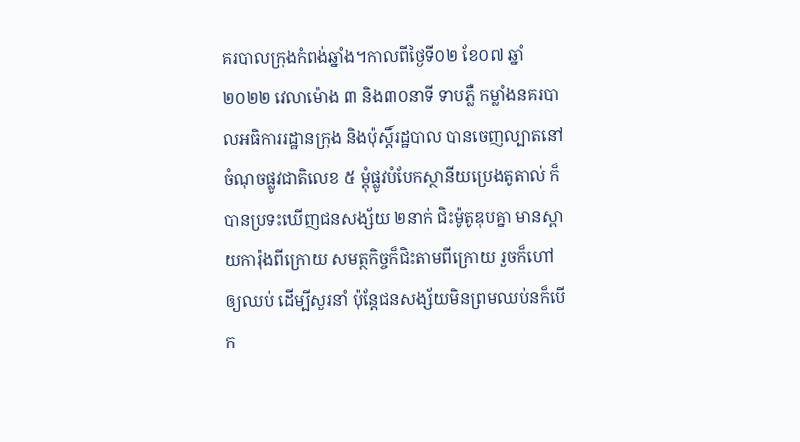គរបាលក្រុងកំពង់ឆ្នាំង។កាលពីថ្ងៃទី០២ ខែ០៧ ឆ្នាំ២០២២ វេលាម៉ោង ៣ និង៣០នាទី ទាបភ្លឺ កម្លាំងនគរបាលអធិការរដ្ឋានក្រុង និងប៉ុស្តិ៍រដ្ឋបាល បានចេញល្បាតនៅចំណុចផ្លូវជាតិលេខ ៥ ម្តុំផ្លូវបំបែកស្ថានីយប្រេងតូតាល់ ក៏បានប្រទះឃើញជនសង្ស័យ ២នាក់ ជិះម៉ូតូឌុបគ្នា មានស្ពាយការ៉ុងពីក្រោយ សមត្ថកិច្ចក៏ជិះតាមពីក្រោយ រួចក៏ហៅឲ្យឈប់ ដើម្បីសួរនាំ ប៉ុន្តែជនសង្ស័យមិនព្រមឈប់នក៏បើក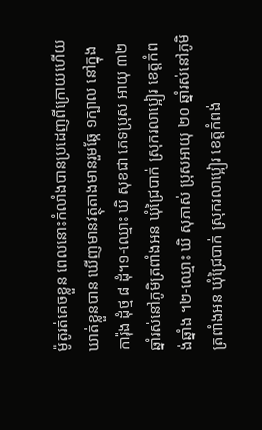ម៉ូតូរត់គេចខ្លួន ពេលនោះកំលាំងបានប្រដេញពីក្រោយហើយឃាត់ខ្លួនបាន ឃើញមានវត្ថុតាងមានរួមឆ្កែ ១ក្បាល នៅក្នុងការ៉ុង ដុំថ្ម ៨ ដុំ។១-ឈ្មោះ ឃិ សុខជា ភេទប្រុស អាយុ ៣២ ឆ្នាំរស់នៅភូមិត្រពាំងអន ឃុំជ្រៃបាក់ ស្រុករលាប្អៀរ ខេត្តកំពង់ឆ្នាំង ។២-ឈ្មោះ ឃិ សុភាស់ ប្រុសអាយុ ២០ ឆ្នាំរស់នៅភូមិត្រពាំងអន ឃុំជ្រៃបាក់ ស្រុករលាប្អៀរ ខេត្តកំពង់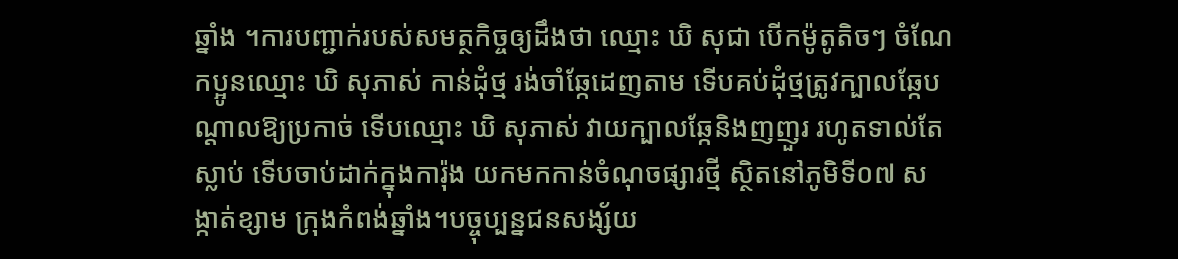ឆ្នាំង ។ការបញ្ជាក់របស់សមត្ថកិច្ចឲ្យដឹងថា ឈ្មោះ ឃិ សុជា បើកម៉ូតូតិចៗ ចំណែកប្អូនឈ្មោះ ឃិ សុភាស់ កាន់ដុំថ្ម រង់ចាំឆ្កែដេញតាម ទើបគប់ដុំថ្មត្រូវក្បាលឆ្កែបណ្ដាលឱ្យប្រកាច់ ទើបឈ្មោះ ឃិ សុភាស់ វាយក្បាលឆ្កែនិងញញួរ រហូតទាល់តែស្លាប់ ទើបចាប់ដាក់ក្នុងការ៉ុង យកមកកាន់ចំណុចផ្សារថ្មី ស្ថិតនៅភូមិទី០៧ សង្កាត់ខ្សាម ក្រុងកំពង់ឆ្នាំង។បច្ចុប្បន្នជនសង្ស័យ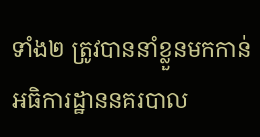ទាំង២ ត្រូវបាននាំខ្លួនមកកាន់អធិការដ្ឋាននគរបាល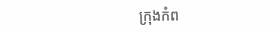ក្រុងកំព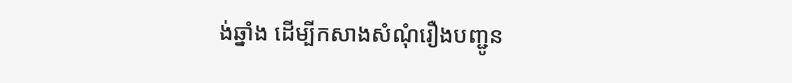ង់ឆ្នាំង ដើម្បីកសាងសំណុំរឿងបញ្ជូន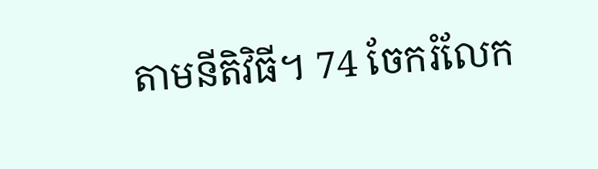តាមនីតិវិធី។ 74 ចែករំលែក